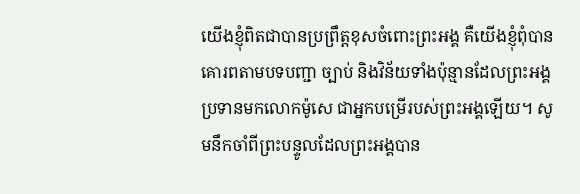យើងខ្ញុំពិតជាបានប្រព្រឹត្តខុសចំពោះព្រះអង្គ គឺយើងខ្ញុំពុំបានគោរពតាមបទបញ្ជា ច្បាប់ និងវិន័យទាំងប៉ុន្មានដែលព្រះអង្គប្រទានមកលោកម៉ូសេ ជាអ្នកបម្រើរបស់ព្រះអង្គឡើយ។ សូមនឹកចាំពីព្រះបន្ទូលដែលព្រះអង្គបាន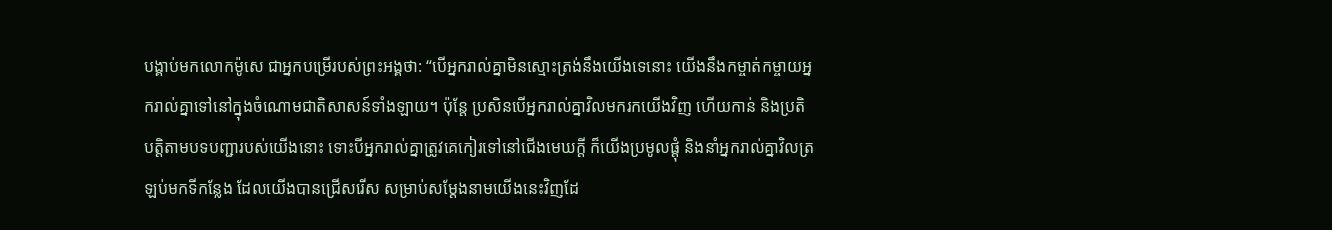បង្គាប់មកលោកម៉ូសេ ជាអ្នកបម្រើរបស់ព្រះអង្គថា: “បើអ្នករាល់គ្នាមិនស្មោះត្រង់នឹងយើងទេនោះ យើងនឹងកម្ចាត់កម្ចាយអ្នករាល់គ្នាទៅនៅក្នុងចំណោមជាតិសាសន៍ទាំងឡាយ។ ប៉ុន្តែ ប្រសិនបើអ្នករាល់គ្នាវិលមករកយើងវិញ ហើយកាន់ និងប្រតិបត្តិតាមបទបញ្ជារបស់យើងនោះ ទោះបីអ្នករាល់គ្នាត្រូវគេកៀរទៅនៅជើងមេឃក្ដី ក៏យើងប្រមូលផ្ដុំ និងនាំអ្នករាល់គ្នាវិលត្រឡប់មកទីកន្លែង ដែលយើងបានជ្រើសរើស សម្រាប់សម្តែងនាមយើងនេះវិញដែ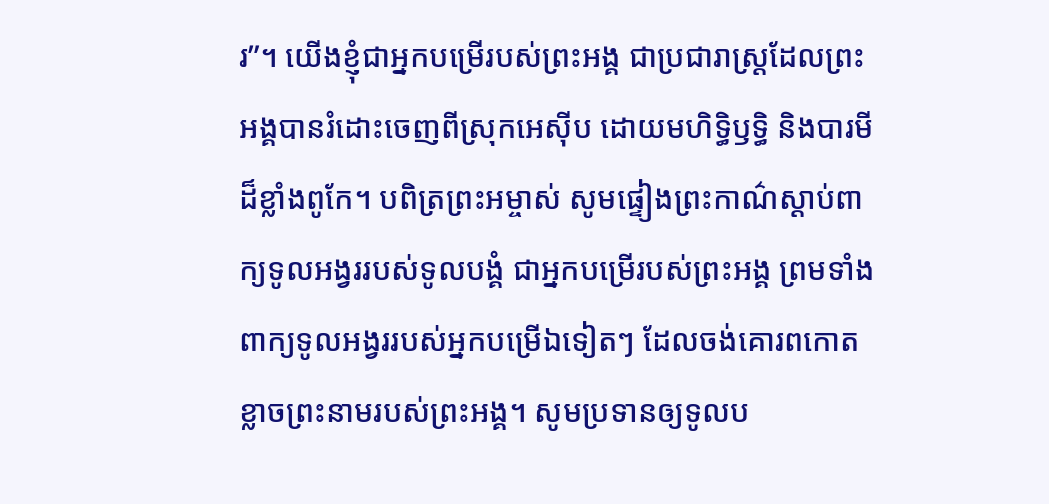រ”។ យើងខ្ញុំជាអ្នកបម្រើរបស់ព្រះអង្គ ជាប្រជារាស្ត្រដែលព្រះអង្គបានរំដោះចេញពីស្រុកអេស៊ីប ដោយមហិទ្ធិឫទ្ធិ និងបារមីដ៏ខ្លាំងពូកែ។ បពិត្រព្រះអម្ចាស់ សូមផ្ទៀងព្រះកាណ៌ស្ដាប់ពាក្យទូលអង្វររបស់ទូលបង្គំ ជាអ្នកបម្រើរបស់ព្រះអង្គ ព្រមទាំងពាក្យទូលអង្វររបស់អ្នកបម្រើឯទៀតៗ ដែលចង់គោរពកោតខ្លាចព្រះនាមរបស់ព្រះអង្គ។ សូមប្រទានឲ្យទូលប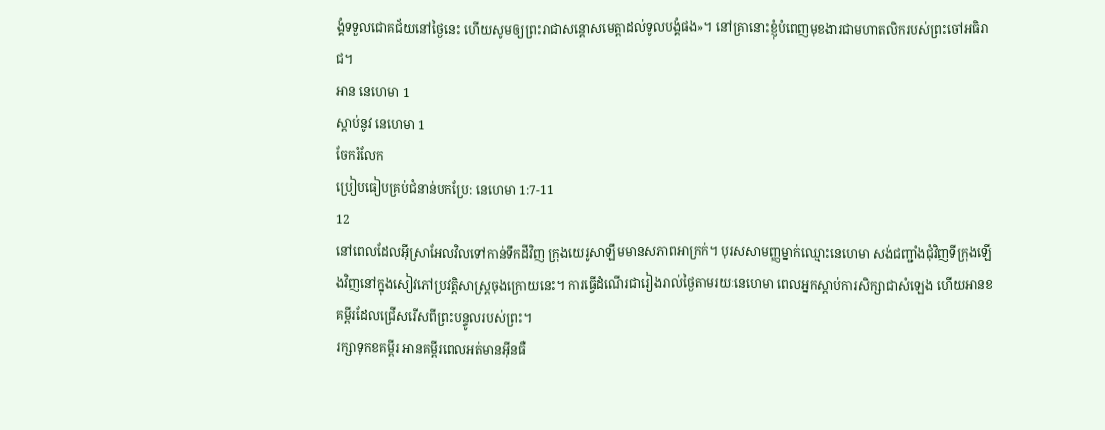ង្គំទទួលជោគជ័យនៅថ្ងៃនេះ ហើយសូមឲ្យព្រះរាជាសន្ដោសមេត្តាដល់ទូលបង្គំផង»។ នៅគ្រានោះខ្ញុំបំពេញមុខងារជាមហាតលិករបស់ព្រះចៅអធិរាជ។
អាន នេហេមា 1
ស្ដាប់នូវ នេហេមា 1
ចែករំលែក
ប្រៀបធៀបគ្រប់ជំនាន់បកប្រែ: នេហេមា 1:7-11
12
នៅពេលដែលអ៊ីស្រាអែលវិលទៅកាន់ទឹកដីវិញ ក្រុងយេរូសាឡឹមមានសភាពអាក្រក់។ បុរសសាមញ្ញម្នាក់ឈ្មោះនេហេមា សង់ជញ្ជាំងជុំវិញទីក្រុងឡើងវិញនៅក្នុងសៀវភៅប្រវត្តិសាស្ត្រចុងក្រោយនេះ។ ការធ្វើដំណើរជារៀងរាល់ថ្ងៃតាមរយៈនេហេមា ពេលអ្នកស្តាប់ការសិក្សាជាសំឡេង ហើយអានខគម្ពីរដែលជ្រើសរើសពីព្រះបន្ទូលរបស់ព្រះ។
រក្សាទុកខគម្ពីរ អានគម្ពីរពេលអត់មានអ៊ីនធឺ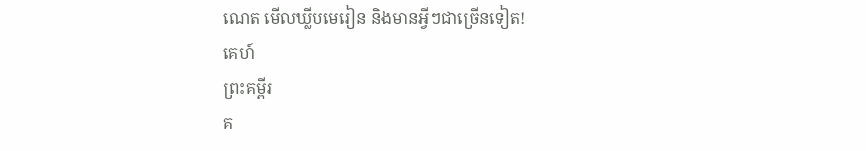ណេត មើលឃ្លីបមេរៀន និងមានអ្វីៗជាច្រើនទៀត!
គេហ៍
ព្រះគម្ពីរ
គ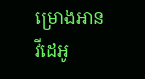ម្រោងអាន
វីដេអូ